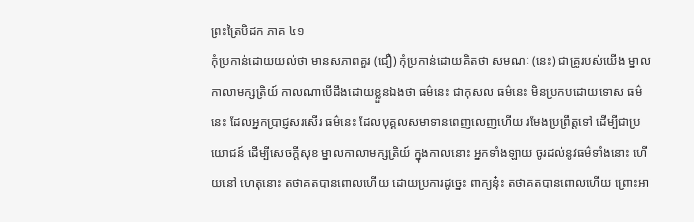ព្រះត្រៃបិដក ភាគ ៤១
កុំប្រកាន់ដោយយល់ថា មានសភាពគួរ (ជឿ) កុំប្រកាន់ដោយគិតថា សមណៈ (នេះ) ជាគ្រូរបស់យើង ម្នាលកាលាមក្សត្រិយ៍ កាលណាបើដឹងដោយខ្លួនឯងថា ធម៌នេះ ជាកុសល ធម៌នេះ មិនប្រកបដោយទោស ធម៌នេះ ដែលអ្នកប្រាជ្ញសរសើរ ធម៌នេះ ដែលបុគ្គលសមាទានពេញលេញហើយ រមែងប្រព្រឹត្តទៅ ដើម្បីជាប្រយោជន៍ ដើម្បីសេចក្ដីសុខ ម្នាលកាលាមក្សត្រិយ៍ ក្នុងកាលនោះ អ្នកទាំងឡាយ ចូរដល់នូវធម៌ទាំងនោះ ហើយនៅ ហេតុនោះ តថាគតបានពោលហើយ ដោយប្រការដូច្នេះ ពាក្យនុ៎ះ តថាគតបានពោលហើយ ព្រោះអា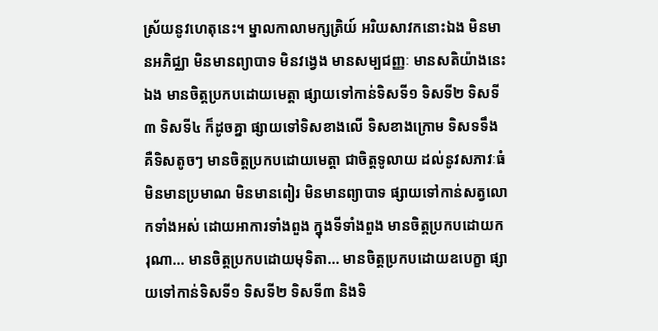ស្រ័យនូវហេតុនេះ។ ម្នាលកាលាមក្សត្រិយ៍ អរិយសាវកនោះឯង មិនមានអភិជ្ឈា មិនមានព្យាបាទ មិនវង្វេង មានសម្បជញ្ញៈ មានសតិយ៉ាងនេះឯង មានចិត្តប្រកបដោយមេត្តា ផ្សាយទៅកាន់ទិសទី១ ទិសទី២ ទិសទី៣ ទិសទី៤ ក៏ដូចគ្នា ផ្សាយទៅទិសខាងលើ ទិសខាងក្រោម ទិសទទឹង គឺទិសតូចៗ មានចិត្តប្រកបដោយមេត្តា ជាចិត្តទូលាយ ដល់នូវសភាវៈធំ មិនមានប្រមាណ មិនមានពៀរ មិនមានព្យាបាទ ផ្សាយទៅកាន់សត្វលោកទាំងអស់ ដោយអាការទាំងពួង ក្នុងទីទាំងពួង មានចិត្តប្រកបដោយករុណា... មានចិត្តប្រកបដោយមុទិតា... មានចិត្តប្រកបដោយឧបេក្ខា ផ្សាយទៅកាន់ទិសទី១ ទិសទី២ ទិសទី៣ និងទិ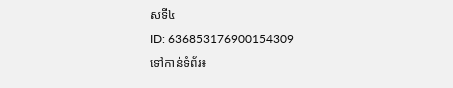សទី៤
ID: 636853176900154309
ទៅកាន់ទំព័រ៖